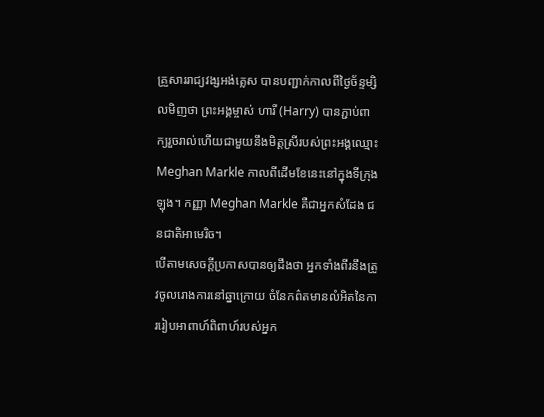គ្រួសាររាជ្យវង្សអង់គ្លេស បានបញ្ជាក់កាលពីថ្ងៃច័ន្ទម្សិលមិញថា ព្រះអង្គម្ចាស់ ហារី (Harry) បានភ្ជាប់ពាក្យរួចរាល់ហើយជាមួយនឹងមិត្តស្រីរបស់ព្រះអង្គឈ្មោះ Meghan Markle កាលពីដើមខែនេះនៅក្នុងទីក្រុងឡុង។ កញ្ញា Meghan Markle គឺជាអ្នកសំដែង ជនជាតិអាមេរិច។
បើតាមសេចក្តីប្រកាសបានឲ្យដឹងថា អ្នកទាំងពីរនឹងត្រូវចូលរោងការនៅឆ្នាក្រោយ ចំនែកព៌តមានលំអិតនៃការរៀបអាពាហ៍ពិពាហ៍របស់អ្នក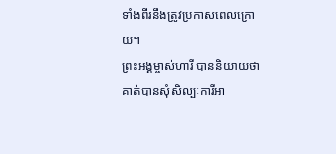ទាំងពីរនឹងត្រូវប្រកាសពេលក្រោយ។
ព្រះអង្គម្ចាស់ហារី បាននិយាយថា គាត់បានសុំសិល្បៈការីអា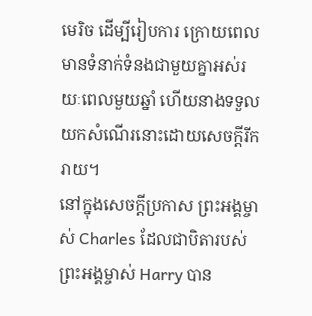មេរិច ដើម្បីរៀបការ ក្រោយពេលមានទំនាក់ទំនងជាមួយគ្នាអស់រយៈពេលមួយឆ្នាំ ហើយនាងទទួលយកសំណើរនោះដោយសេចក្តីរីករាយ។
នៅក្នុងសេចក្តីប្រកាស ព្រះអង្គម្ចាស់ Charles ដែលជាបិតារបស់ព្រះអង្គម្ចាស់ Harry បាន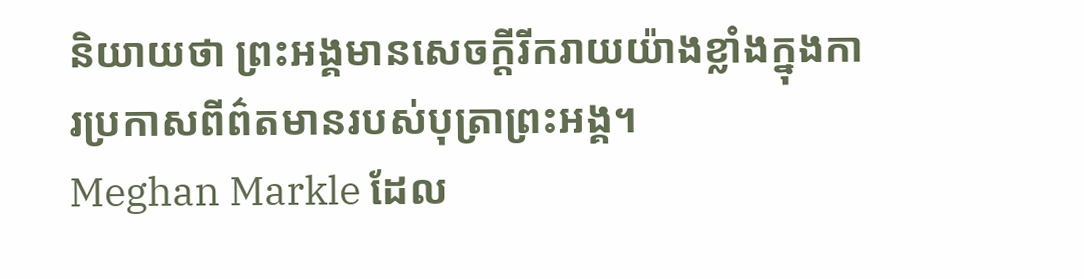និយាយថា ព្រះអង្គមានសេចក្តីរីករាយយ៉ាងខ្លាំងក្នុងការប្រកាសពីព៌តមានរបស់បុត្រាព្រះអង្គ។
Meghan Markle ដែល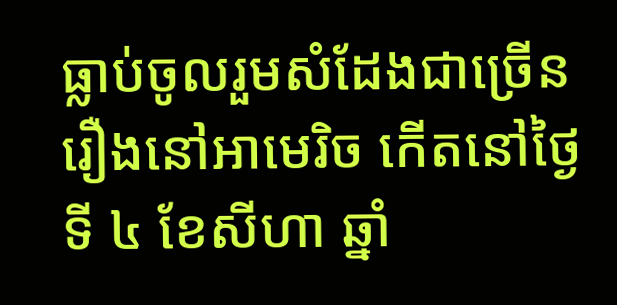ធ្លាប់ចូលរួមសំដែងជាច្រើនរឿងនៅអាមេរិច កើតនៅថ្ងៃទី ៤ ខែសីហា ឆ្នាំ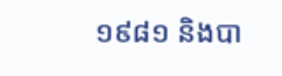១៩៨១ និងបា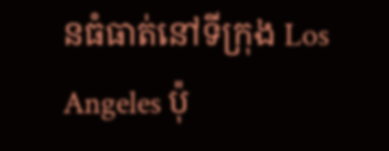នធំធាត់នៅទីក្រុង Los Angeles ប៉ុ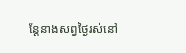ន្តែនាងសព្វថ្ងៃរស់នៅ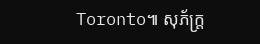Toronto៕ សុភ័ក្ត្រ